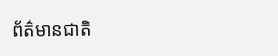ព័ត៌មានជាតិ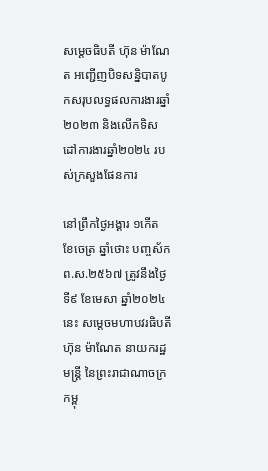សម្តេចធិបតី ហ៊ុន ម៉ាណែត អញ្ជើញបិទសន្និបាតបូកសរុបលទ្ធផលការងារឆ្នាំ២០២៣ និងលើកទិសដៅការងារឆ្នាំ២០២៤ របស់ក្រសួងផែនការ

នៅព្រឹកថ្ងៃអង្គារ ១កើត ខែចេត្រ ឆ្នាំថោះ បញ្ចស័ក ព.ស.២៥៦៧ ត្រូវនឹងថ្ងៃទី៩ ខែមេសា ឆ្នាំ២០២៤ នេះ សម្តេចមហាបវរធិបតី ហ៊ុន ម៉ាណែត នាយករដ្ឋមន្ត្រី នៃព្រះរាជាណាចក្រកម្ពុ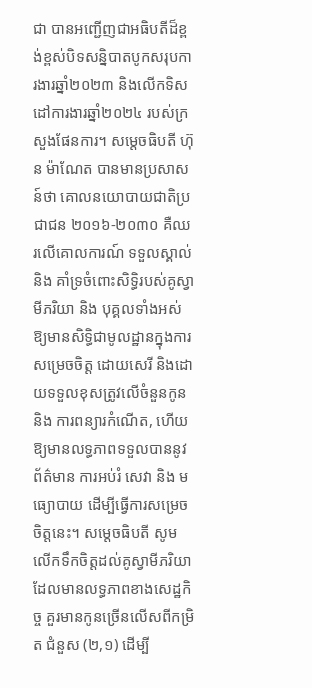ជា បានអញ្ជើញជាអធិបតីដ៏ខ្ពង់ខ្ពស់បិទសន្និបាតបូកសរុបការងារឆ្នាំ២០២៣ និងលើកទិសដៅការងារឆ្នាំ២០២៤ របស់ក្រសួងផែនការ។ សម្តេចធិបតី ហ៊ុន ម៉ាណែត បានមានប្រសាសន៍ថា គោលនយោបាយជាតិប្រជាជន ២០១៦-២០៣០ គឺឈរលើគោលការណ៍ ទទួលស្គាល់ និង គាំទ្រចំពោះសិទ្ធិរបស់គូស្វាមីភរិយា និង បុគ្គលទាំងអស់ ឱ្យមានសិទ្ធិជាមូលដ្ឋានក្នុងការសម្រេចចិត្ត ដោយសេរី និងដោយទទួលខុសត្រូវលើចំនួនកូន និង ការពន្យារកំណើត, ហើយឱ្យមានលទ្ធភាពទទួលបាននូវព័ត៌មាន ការអប់រំ សេវា និង មធ្យោបាយ ដើម្បីធ្វើការសម្រេចចិត្តនេះ។ សម្តេចធិបតី សូមលើកទឹកចិត្តដល់គូស្វាមីភរិយា ដែលមានលទ្ធភាពខាងសេដ្ឋកិច្ច គួរមានកូនច្រើនលើសពីកម្រិត ជំនួស (២,១) ដើម្បី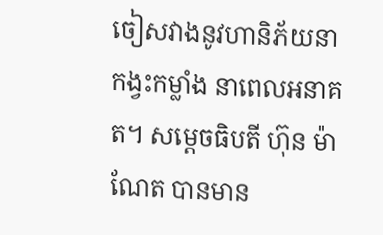ចៀសវាងនូវហានិភ័យនាកង្វះកម្លាំង នាពេលអនាគត។ សម្តេចធិបតី ហ៊ុន ម៉ាណែត បានមាន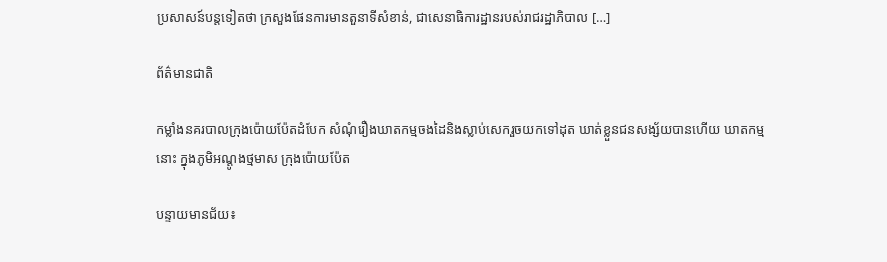ប្រសាសន៍បន្តទៀតថា ក្រសួងផែនការមានតួនាទីសំខាន់, ជាសេនាធិការដ្ឋានរបស់រាជរដ្ឋាភិបាល […]

ព័ត៌មានជាតិ

កម្លាំងនគរបាលក្រុងប៉ោយប៉ែតដំបែក សំណុំរឿងឃាតកម្មចងដៃនិងស្លាប់សេករួចយកទៅដុត ឃាត់ខ្លួនជនសង្ស័យបានហើយ ឃាតកម្មនោះ ក្នុងភូមិអណ្ដូងថ្មមាស ក្រុងប៉ោយប៉ែត

បន្ទាយមានជ័យ៖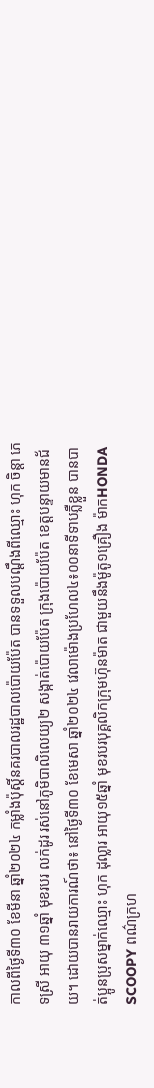កាលពីថ្ងៃទី៣០ ខែមីនា ឆ្នាំ២០២៤ កម្លាំងប៉ុស្តិ៍នគរបាលរដ្ឋបាលប៉ោយប៉ែត បានទទួលបណ្ដឹងពីឈ្មោះ ហុក ចិន្ដា ភេទស្រី អាយុ ៣១ឆ្នាំ មុខរបរ លក់ដូរ រស់នៅភូមិបាលិលេយ្យ២ សង្កាត់ប៉ោយប៉ែត ក្រុងប៉ោយប៉ែត ខេត្តបន្ទាយមានជ័យ។ ដោយបានរាយការណ៍ថា៖ នៅថ្ងៃទី៣០ ខែមេសា ឆ្នាំ២០២៤ វេលាម៉ោងប្រហែល៤៖០០នាទីទាបភ្លឺខ្លួន បានបាត់ប្អូនប្រុសម្នាក់ឈ្មោះ ហុក ដុល្លារ អាយុ១៥ឆ្នាំ មុខរបរបុគ្គលិកក្រុមហ៊ុនម៉ាត ជាមួយនឹងម៉ូតូ១គ្រឿង ម៉ាកHONDA SCOOPY ពណ៌ក្រហ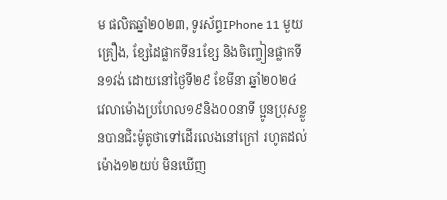ម ផលិតឆ្នាំ២០២៣, ទូរស័ព្ទIPhone 11 មួយគ្រឿង, ខ្សែដៃផ្លាកទីន1ខ្សែ និងចិញ្ចៀនផ្លាកទីន១វង់ ដោយនៅថ្ងៃទី២៩ ខែមីនា ឆ្នាំ២០២៤ វេលាម៉ោងប្រហែល១៩និង០០នាទី ប្អូនប្រុសខ្លួនបានជិះម៉ូតូថាទៅដើរលេងនៅក្រៅ រហូតដល់ម៉ោង១២យប់ មិនឃើញ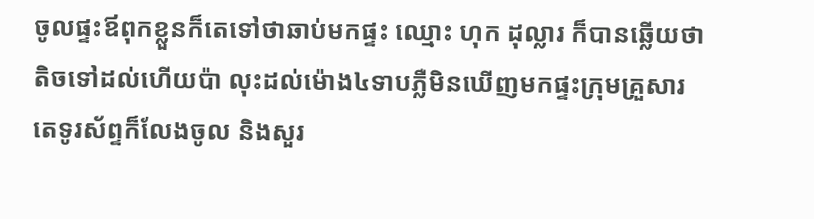ចូលផ្ទះឪពុកខ្លួនក៏តេទៅថាឆាប់មកផ្ទះ ឈ្មោះ ហុក ដុល្លារ ក៏បានឆ្លើយថាតិចទៅដល់ហើយប៉ា លុះដល់ម៉ោង៤ទាបភ្លឺមិនឃើញមកផ្ទះក្រុមគ្រួសារតេទូរស័ព្ទក៏លែងចូល និងសួរ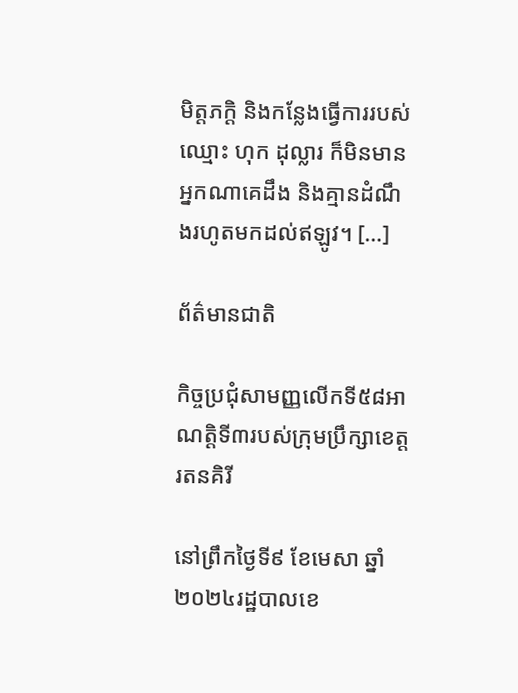មិត្តភក្ដិ និងកន្លែងធ្វើការរបស់ឈ្មោះ ហុក ដុល្លារ ក៏មិនមានអ្នកណាគេដឹង និងគ្មានដំណឹងរហូតមកដល់ឥឡូវ។ […]

ព័ត៌មានជាតិ

កិច្ចប្រជុំសាមញ្ញលេីកទី៥៨អាណត្តិទី៣របស់ក្រុមប្រឹក្សាខេត្តរតនគិរី

នៅព្រឹកថ្ងៃទី៩ ខែមេសា ឆ្នាំ២០២៤រដ្ឋបាលខេ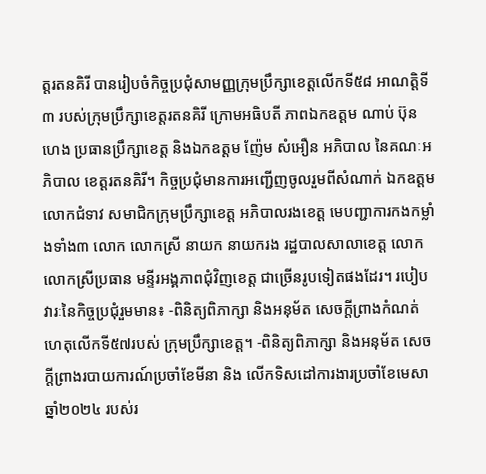ត្តរតនគិរី បានរៀបចំកិច្ចប្រជុំសាមញ្ញក្រុមប្រឹក្សាខេត្តលើកទី៥៨ អាណត្តិទី៣ របស់ក្រុមប្រឹក្សាខេត្តរតនគិរី ក្រោមអធិបតី ភាពឯកឧត្តម ណាប់ ប៊ុន ហេង ប្រធានប្រឹក្សាខេត្ត និងឯកឧត្តម ញ៉ែម សំអឿន អភិបាល នៃគណៈអភិបាល ខេត្តរតនគិរី។ កិច្ចប្រជុំមានការអញ្ជើញចូលរួមពីសំណាក់ ឯកឧត្តម លោកជំទាវ សមាជិកក្រុមប្រឹក្សាខេត្ត អភិបាលរងខេត្ត មេបញ្ជាការកងកម្លាំងទាំង៣ លោក លោកស្រី នាយក នាយករង រដ្ឋបាលសាលាខេត្ត លោក លោកស្រីប្រធាន មន្ទីរអង្គភាពជុំវិញខេត្ត ជាច្រើនរូបទៀតផងដែរ។ របៀបវារៈនៃកិច្ចប្រជុំរួមមាន៖ -ពិនិត្យពិភាក្សា និងអនុម័ត សេចក្តីព្រាងកំណត់ហេតុលើកទី៥៧របស់ ក្រុមប្រឹក្សាខេត្ត។ -ពិនិត្យពិភាក្សា និងអនុម័ត សេចក្តីព្រាងរបាយការណ៍ប្រចាំខែមីនា និង លើកទិសដៅការងារប្រចាំខែមេសា ឆ្នាំ២០២៤ របស់រ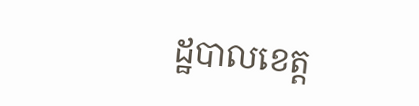ដ្ឋបាលខេត្ត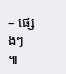– ផ្សេងៗ  ៕